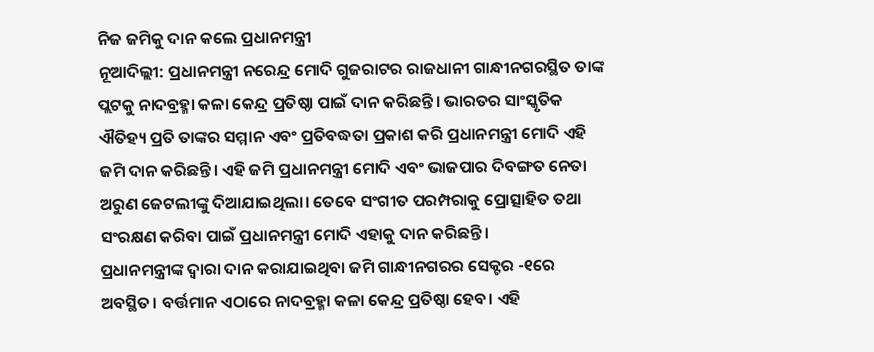ନିଜ ଜମିକୁ ଦାନ କଲେ ପ୍ରଧାନମନ୍ତ୍ରୀ
ନୂଆଦିଲ୍ଲୀ: ପ୍ରଧାନମନ୍ତ୍ରୀ ନରେନ୍ଦ୍ର ମୋଦି ଗୁଜରାଟର ରାଜଧାନୀ ଗାନ୍ଧୀନଗରସ୍ଥିତ ତାଙ୍କ ପ୍ଲଟକୁ ନାଦବ୍ରହ୍ମା କଳା କେନ୍ଦ୍ର ପ୍ରତିଷ୍ଠା ପାଇଁ ଦାନ କରିଛନ୍ତି। ଭାରତର ସାଂସ୍କୃତିକ ଐତିହ୍ୟ ପ୍ରତି ତାଙ୍କର ସମ୍ମାନ ଏବଂ ପ୍ରତିବଦ୍ଧତା ପ୍ରକାଶ କରି ପ୍ରଧାନମନ୍ତ୍ରୀ ମୋଦି ଏହି ଜମି ଦାନ କରିଛନ୍ତି। ଏହି ଜମି ପ୍ରଧାନମନ୍ତ୍ରୀ ମୋଦି ଏବଂ ଭାଜପାର ଦିବଙ୍ଗତ ନେତା ଅରୁଣ ଜେଟଲୀଙ୍କୁ ଦିଆଯାଇଥିଲା। ତେବେ ସଂଗୀତ ପରମ୍ପରାକୁ ପ୍ରୋତ୍ସାହିତ ତଥା ସଂରକ୍ଷଣ କରିବା ପାଇଁ ପ୍ରଧାନମନ୍ତ୍ରୀ ମୋଦି ଏହାକୁ ଦାନ କରିଛନ୍ତି।
ପ୍ରଧାନମନ୍ତ୍ରୀଙ୍କ ଦ୍ୱାରା ଦାନ କରାଯାଇଥିବା ଜମି ଗାନ୍ଧୀନଗରର ସେକ୍ଟର -୧ରେ ଅବସ୍ଥିତ। ବର୍ତ୍ତମାନ ଏଠାରେ ନାଦବ୍ରହ୍ମା କଳା କେନ୍ଦ୍ର ପ୍ରତିଷ୍ଠା ହେବ। ଏହି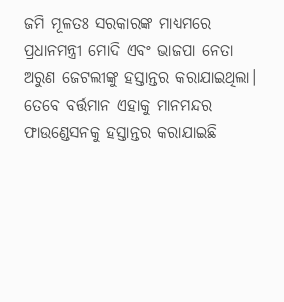ଜମି ମୂଳତଃ ସରକାରଙ୍କ ମାଧ୍ୟମରେ ପ୍ରଧାନମନ୍ତ୍ରୀ ମୋଦି ଏବଂ ଭାଜପା ନେତା ଅରୁଣ ଜେଟଲୀଙ୍କୁ ହସ୍ତାନ୍ତର କରାଯାଇଥିଲା। ତେବେ ବର୍ତ୍ତମାନ ଏହାକୁ ମାନମନ୍ଦର ଫାଉଣ୍ଡେସନକୁ ହସ୍ତାନ୍ତର କରାଯାଇଛି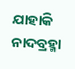ଯାହାକି ନାଦବ୍ରହ୍ମା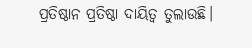ପ୍ରତିଷ୍ଠାନ ପ୍ରତିଷ୍ଠା ଦାୟିତ୍ୱ ତୁଲାଉଛି।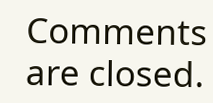Comments are closed.